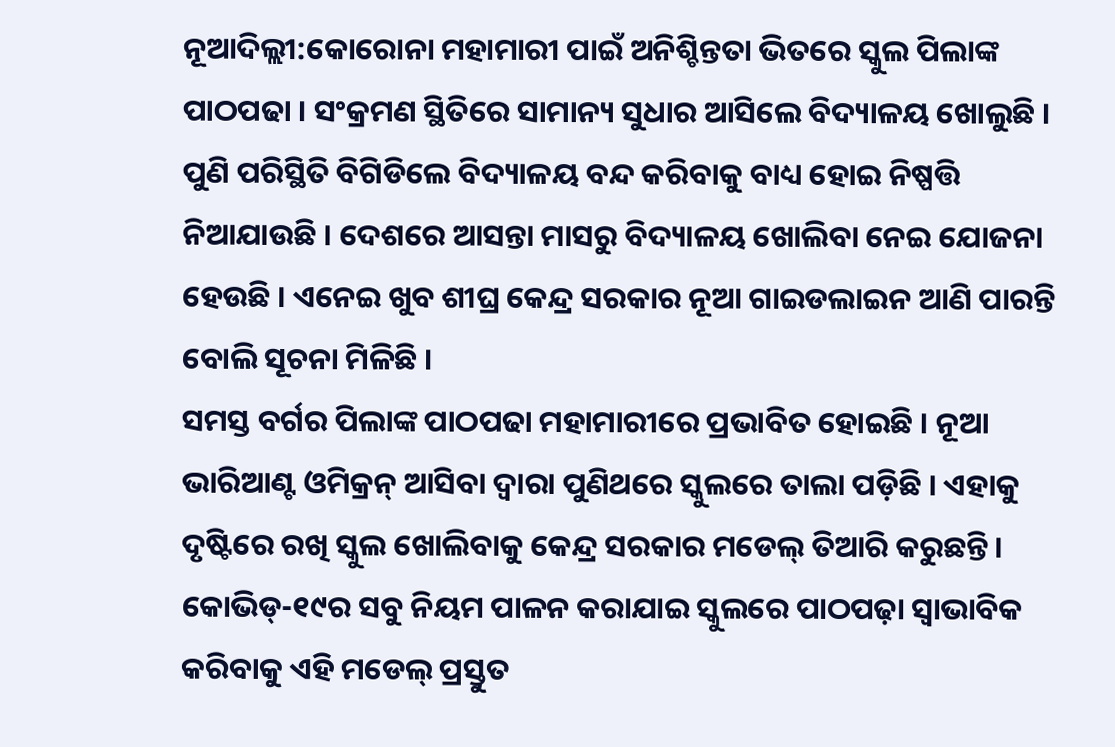ନୂଆଦିଲ୍ଲୀ:କୋରୋନା ମହାମାରୀ ପାଇଁ ଅନିଶ୍ଚିନ୍ତତା ଭିତରେ ସ୍କୁଲ ପିଲାଙ୍କ ପାଠପଢା । ସଂକ୍ରମଣ ସ୍ଥିତିରେ ସାମାନ୍ୟ ସୁଧାର ଆସିଲେ ବିଦ୍ୟାଳୟ ଖୋଲୁଛି । ପୁଣି ପରିସ୍ଥିତି ବିଗିଡିଲେ ବିଦ୍ୟାଳୟ ବନ୍ଦ କରିବାକୁ ବାଧ୍ୟ ହୋଇ ନିଷ୍ପତ୍ତି ନିଆଯାଉଛି । ଦେଶରେ ଆସନ୍ତା ମାସରୁ ବିଦ୍ୟାଳୟ ଖୋଲିବା ନେଇ ଯୋଜନା ହେଉଛି । ଏନେଇ ଖୁବ ଶୀଘ୍ର କେନ୍ଦ୍ର ସରକାର ନୂଆ ଗାଇଡଲାଇନ ଆଣି ପାରନ୍ତି ବୋଲି ସୂଚନା ମିଳିଛି ।
ସମସ୍ତ ବର୍ଗର ପିଲାଙ୍କ ପାଠପଢା ମହାମାରୀରେ ପ୍ରଭାବିତ ହୋଇଛି । ନୂଆ ଭାରିଆଣ୍ଟ ଓମିକ୍ରନ୍ ଆସିବା ଦ୍ବାରା ପୁଣିଥରେ ସ୍କୁଲରେ ତାଲା ପଡ଼ିଛି । ଏହାକୁ ଦୃଷ୍ଟିରେ ରଖି ସ୍କୁଲ ଖୋଲିବାକୁ କେନ୍ଦ୍ର ସରକାର ମଡେଲ୍ ତିଆରି କରୁଛନ୍ତି । କୋଭିଡ୍-୧୯ର ସବୁ ନିୟମ ପାଳନ କରାଯାଇ ସ୍କୁଲରେ ପାଠପଢ଼ା ସ୍ବାଭାବିକ କରିବାକୁ ଏହି ମଡେଲ୍ ପ୍ରସ୍ତୁତ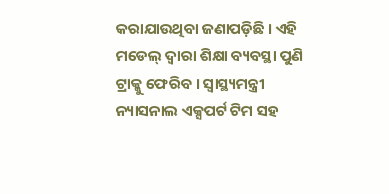କରାଯାଉଥିବା ଜଣାପଡ଼ିଛି । ଏହି ମଡେଲ୍ ଦ୍ବାରା ଶିକ୍ଷା ବ୍ୟବସ୍ଥା ପୁଣି ଟ୍ରାକ୍କୁ ଫେରିବ । ସ୍ବାସ୍ଥ୍ୟମନ୍ତ୍ରୀ ନ୍ୟାସନାଲ ଏକ୍ସପର୍ଟ ଟିମ ସହ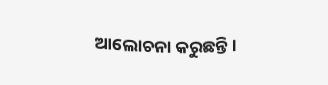ଆଲୋଚନା କରୁଛନ୍ତି ।